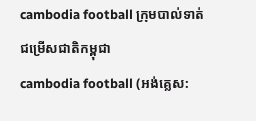cambodia football ក្រុមបាល់ទាត់ជម្រើសជាតិកម្ពុជា
cambodia football (អង់គ្លេស: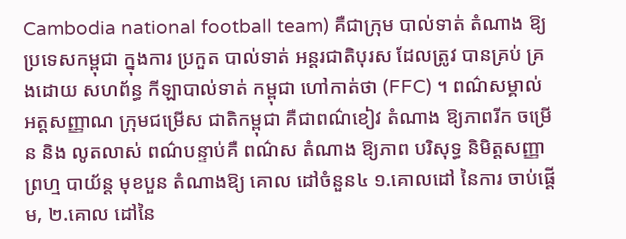Cambodia national football team) គឺជាក្រុម បាល់ទាត់ តំណាង ឱ្យ ប្រទេសកម្ពុជា ក្នុងការ ប្រកួត បាល់ទាត់ អន្តរជាតិបុរស ដែលត្រូវ បានគ្រប់ គ្រងដោយ សហព័ន្ធ កីឡាបាល់ទាត់ កម្ពុជា ហៅកាត់ថា (FFC) ។ ពណ៌សម្គាល់ អត្តសញ្ញាណ ក្រុមជម្រើស ជាតិកម្ពុជា គឺជាពណ៌ខៀវ តំណាង ឱ្យភាពរីក ចម្រើន និង លូតលាស់ ពណ៌បន្ទាប់គឺ ពណ៌ស តំណាង ឱ្យភាព បរិសុទ្ធ និមិត្តសញ្ញា ព្រហ្ម បាយ័ន្ត មុខបួន តំណាងឱ្យ គោល ដៅចំនួន៤ ១.គោលដៅ នៃការ ចាប់ផ្ដើម, ២.គោល ដៅនៃ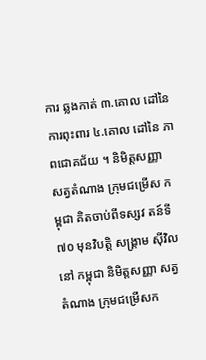ការ ឆ្លងកាត់ ៣.គោល ដៅនៃ ការពុះពារ ៤.គោល ដៅនៃ ភាពជោគជ័យ ។ និមិត្តសញ្ញា សត្វតំណាង ក្រុមជម្រើស កម្ពុជា គិតចាប់ពីទស្សវ តន៍ទី៧០ មុនវិបត្តិ សង្គ្រាម សុីវិលនៅ កម្ពុជា និមិត្តសញ្ញា សត្វតំណាង ក្រុមជម្រើសក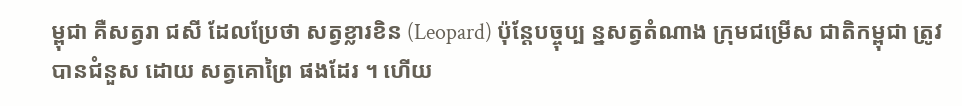ម្ពុជា គឺសត្វរា ជសី ដែលប្រែថា សត្វខ្លារខិន (Leopard) ប៉ុន្តែបច្ចុប្ប ន្នសត្វតំណាង ក្រុមជម្រើស ជាតិកម្ពុជា ត្រូវបានជំនួស ដោយ សត្វគោព្រៃ ផងដែរ ។ ហើយ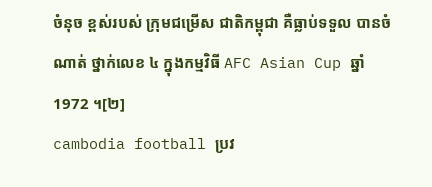ចំនុច ខ្ពស់របស់ ក្រុមជម្រើស ជាតិកម្ពុជា គឺធ្លាប់ទទួល បានចំណាត់ ថ្នាក់លេខ ៤ ក្នុងកម្មវិធី AFC Asian Cup ឆ្នាំ 1972 ។[២]
cambodia football ប្រវ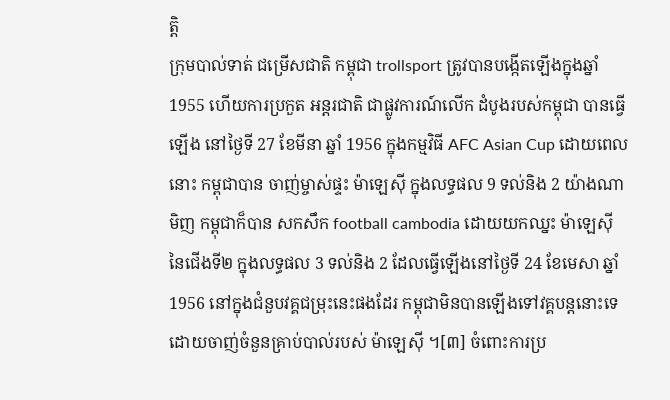ត្តិ
ក្រុមបាល់ទាត់ ជម្រើសជាតិ កម្ពុជា trollsport ត្រូវបានបង្កើតឡើងក្នុងឆ្នាំ 1955 ហើយការប្រកួត អន្តរជាតិ ជាផ្លូវការណ៍លើក ដំបូងរបស់កម្ពុជា បានធ្វើឡើង នៅថ្ងៃទី 27 ខែមីនា ឆ្នាំ 1956 ក្នុងកម្មវិធី AFC Asian Cup ដោយពេលនោះ កម្ពុជាបាន ចាញ់ម្ចាស់ផ្ទះ ម៉ាឡេស៊ី ក្នុងលទ្ធផល 9 ទល់និង 2 យ៉ាងណាមិញ កម្ពុជាក៏បាន សកសឹក football cambodia ដោយយកឈ្នះ ម៉ាឡេស៊ី នៃជើងទី២ ក្នុងលទ្ធផល 3 ទល់និង 2 ដែលធ្វើឡើងនៅថ្ងៃទី 24 ខែមេសា ឆ្នាំ 1956 នៅក្នុងជំនួបវគ្គជម្រុះនេះផងដែរ កម្ពុជាមិនបានឡើងទៅវគ្គបន្តនោះទេ ដោយចាញ់ចំនួនគ្រាប់បាល់របស់ ម៉ាឡេស៊ី ។[៣] ចំពោះការប្រ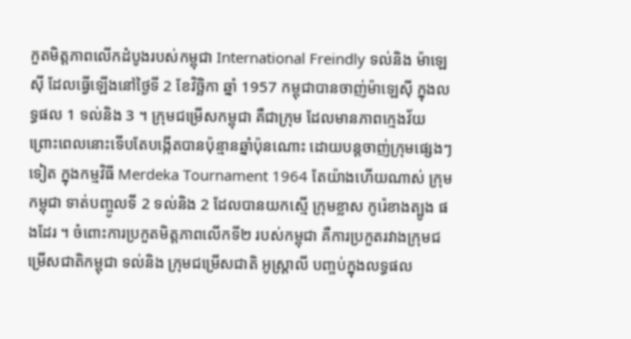កួតមិត្តភាពលើកដំបូងរបស់កម្ពុជា International Freindly ទល់និង ម៉ាឡេស៊ី ដែលធ្វើឡើងនៅថ្ងៃទី 2 ខែវិច្ឆិកា ឆ្នាំ 1957 កម្ពុជាបានចាញ់ម៉ាឡេសុី ក្នុងលទ្ធផល 1 ទល់និង 3 ។ ក្រុមជម្រើសកម្ពុជា គឺជាក្រុម ដែលមានភាពក្មេងវ័យ ព្រោះពេលនោះទើបតែបង្កើតបានប៉ុន្មានឆ្នាំប៉ុនណោះ ដោយបន្តចាញ់ក្រុមផ្សេងៗទៀត ក្នុងកម្មវិធី Merdeka Tournament 1964 តែយ៉ាងហើយណាស់ ក្រុមកម្ពុជា ទាត់បញ្ចូលទី 2 ទល់និង 2 ដែលបានយកស្មើ ក្រុមខ្លាស កូរ៉េខាងត្បូង ផងដែរ ។ ចំពោះការប្រកួតមិត្តភាពលើកទី២ របស់កម្ពុជា គឺការប្រកួតរវាងក្រុមជម្រើសជាតិកម្ពុជា ទល់និង ក្រុមជម្រើសជាតិ អូស្ត្រាលី បញ្ចប់ក្នុងលទ្ធផល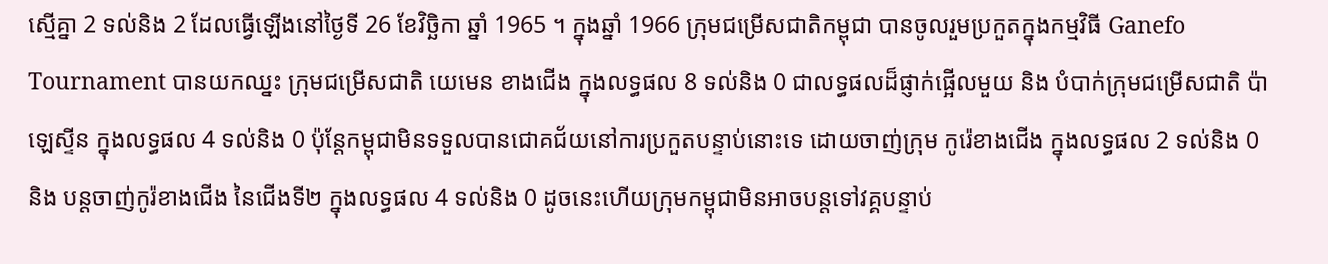ស្មើគ្នា 2 ទល់និង 2 ដែលធ្វើឡើងនៅថ្ងៃទី 26 ខែវិច្ឆិកា ឆ្នាំ 1965 ។ ក្នុងឆ្នាំ 1966 ក្រុមជម្រើសជាតិកម្ពុជា បានចូលរួមប្រកួតក្នុងកម្មវិធី Ganefo Tournament បានយកឈ្នះ ក្រុមជម្រើសជាតិ យេមេន ខាងជើង ក្នុងលទ្ធផល 8 ទល់និង 0 ជាលទ្ធផលដ៏ផ្ញាក់ផ្អើលមួយ និង បំបាក់ក្រុមជម្រើសជាតិ ប៉ាឡេស្ទីន ក្នុងលទ្ធផល 4 ទល់និង 0 ប៉ុន្តែកម្ពុជាមិនទទួលបានជោគជ័យនៅការប្រកួតបន្ទាប់នោះទេ ដោយចាញ់ក្រុម កូរ៉េខាងជើង ក្នុងលទ្ធផល 2 ទល់និង 0 និង បន្តចាញ់កូរ៉ខាងជើង នៃជើងទី២ ក្នុងលទ្ធផល 4 ទល់និង 0 ដូចនេះហើយក្រុមកម្ពុជាមិនអាចបន្តទៅវគ្គបន្ទាប់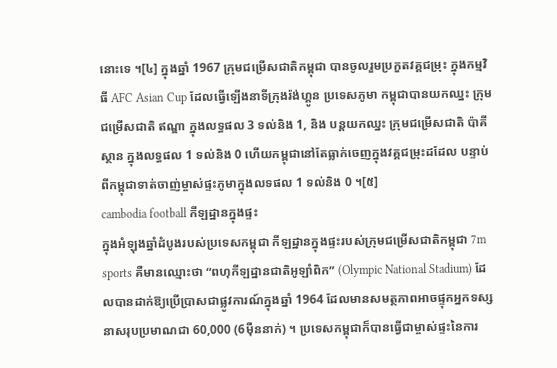នោះទេ ។[៤] ក្នុងឆ្នាំ 1967 ក្រុមជម្រើសជាតិកម្ពុជា បានចូលរួមប្រកួតវគ្គជម្រុះ ក្នុងកម្មវិធី AFC Asian Cup ដែលធ្វើឡើងនាទីក្រុងរ៉ង់ហ្គូន ប្រទេសភូមា កម្ពុជាបានយកឈ្នះ ក្រុមជម្រើសជាតិ ឥណ្ឌា ក្នុងលទ្ធផល 3 ទល់និង 1, និង បន្តយកឈ្នះ ក្រុមជម្រើសជាតិ ប៉ាគីស្ថាន ក្នុងលទ្ធផល 1 ទល់និង 0 ហើយកម្ពុជានៅតែធ្លាក់ចេញក្នុងវគ្គជម្រុះដដែល បន្ទាប់ពីកម្ពុជាទាត់ចាញ់ម្ចាស់ផ្ទះភូមាក្នុងលទផល 1 ទល់និង 0 ។[៥]
cambodia football កីឡដ្ឋានក្នុងផ្ទះ
ក្នុងអំឡុងឆ្នាំដំបូងរបស់ប្រទេសកម្ពុជា កីឡដ្ឋានក្នុងផ្ទះរបស់ក្រុមជម្រើសជាតិកម្ពុជា 7m sports គឺមានឈ្មោះថា “ពហុកីឡដ្ឋានជាតិអូឡាំពិក” (Olympic National Stadium) ដែលបានដាក់ឱ្យប្រើប្រាសជាផ្លូវការណ៍ក្នុងឆ្នាំ 1964 ដែលមានសមត្ថភាពអាចផ្ទុកអ្នកទស្សនាសរុបប្រមាណជា 60,000 (6មុឺននាក់) ។ ប្រទេសកម្ពុជាក៏បានធ្វើជាម្ចាស់ផ្ទះនៃការ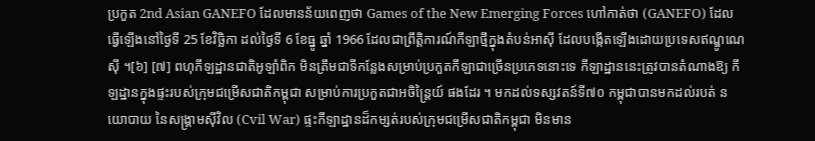ប្រកួត 2nd Asian GANEFO ដែលមានន័យពេញថា Games of the New Emerging Forces ហៅកាត់ថា (GANEFO) ដែលធ្វើឡើងនៅថ្ងៃទី 25 ខែវិច្ឆិកា ដល់ថ្ងៃទី 6 ខែធ្នូ ឆ្នាំ 1966 ដែលជាព្រឹត្តិការណ៍កីឡាថ្មីក្នុងតំបន់អាសុី ដែលបង្កើតឡើងដោយប្រទេសឥណ្ឌូណេសុី ។[៦] [៧] ពហុកីឡដ្ឋានជាតិអូឡាំពិក មិនត្រឹមជាទីកន្លែងសម្រាប់ប្រកួតកីឡាជាច្រើនប្រភេទនោះទេ កីឡាដ្ឋាននេះត្រូវបានតំណាងឱ្យ កីឡដ្ឋានក្នុងផ្ទះរបស់ក្រុមជម្រើសជាតិកម្ពុជា សម្រាប់ការប្រកួតជាអចិន្ត្រៃយ៍ ផងដែរ ។ មកដល់ទស្សវតន៍ទី៧០ កម្ពុជាបានមកដល់របត់ នយោបាយ នៃសង្គ្រាមសុីវិល (Cvil War) ផ្ទះកីឡាដ្ឋានដ៏កម្សត់របស់ក្រុមជម្រើសជាតិកម្ពុជា មិនមាន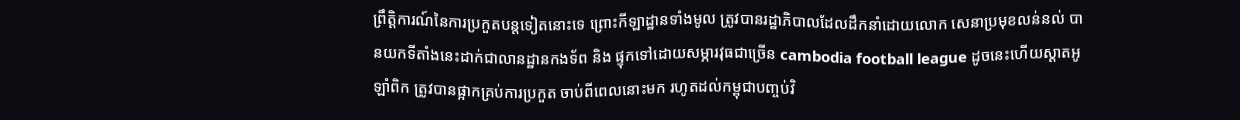ព្រឹត្តិការណ៍នៃការប្រកួតបន្តទៀតនោះទេ ព្រោះកីឡាដ្ឋានទាំងមូល ត្រូវបានរដ្ឋាភិបាលដែលដឹកនាំដោយលោក សេនាប្រមុខលន់នល់ បានយកទីតាំងនេះដាក់ជាលានដ្ឋានកងទ័ព និង ផ្ទុកទៅដោយសម្ភារវុធជាច្រើន cambodia football league ដូចនេះហើយស្តាតអូឡាំពិក ត្រូវបានផ្អាកគ្រប់ការប្រកួត ចាប់ពីពេលនោះមក រហូតដល់កម្ពុជាបញ្ចប់វិ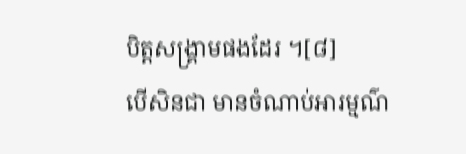បិត្តសង្គ្រាមផងដែរ ។[៨]
បើសិនជា មានចំណាប់អារម្មណ៌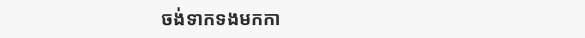ចង់ទាកទងមកកា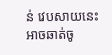ន់ វេបសាយនេះ អាចឆាត់ចូ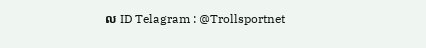ល ID Telagram : @Trollsportnet